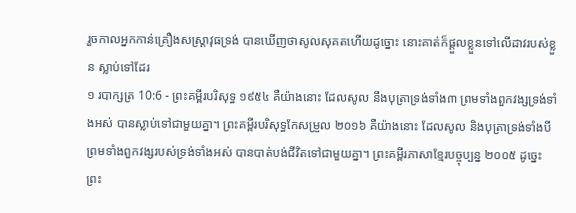រួចកាលអ្នកកាន់គ្រឿងសស្ត្រាវុធទ្រង់ បានឃើញថាសូលសុគតហើយដូច្នោះ នោះគាត់ក៏ផ្តួលខ្លួនទៅលើដាវរបស់ខ្លួន ស្លាប់ទៅដែរ
១ របាក្សត្រ 10:6 - ព្រះគម្ពីរបរិសុទ្ធ ១៩៥៤ គឺយ៉ាងនោះ ដែលសូល នឹងបុត្រាទ្រង់ទាំង៣ ព្រមទាំងពួកវង្សទ្រង់ទាំងអស់ បានស្លាប់ទៅជាមួយគ្នា។ ព្រះគម្ពីរបរិសុទ្ធកែសម្រួល ២០១៦ គឺយ៉ាងនោះ ដែលសូល និងបុត្រាទ្រង់ទាំងបី ព្រមទាំងពួកវង្សរបស់ទ្រង់ទាំងអស់ បានបាត់បង់ជីវិតទៅជាមួយគ្នា។ ព្រះគម្ពីរភាសាខ្មែរបច្ចុប្បន្ន ២០០៥ ដូច្នេះ ព្រះ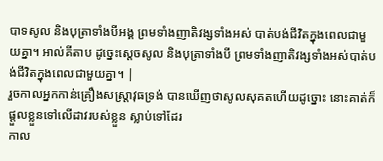បាទសូល និងបុត្រាទាំងបីអង្គ ព្រមទាំងញាតិវង្សទាំងអស់ បាត់បង់ជីវិតក្នុងពេលជាមួយគ្នា។ អាល់គីតាប ដូច្នេះស្តេចសូល និងបុត្រាទាំងបី ព្រមទាំងញាតិវង្សទាំងអស់បាត់បង់ជីវិតក្នុងពេលជាមួយគ្នា។ |
រួចកាលអ្នកកាន់គ្រឿងសស្ត្រាវុធទ្រង់ បានឃើញថាសូលសុគតហើយដូច្នោះ នោះគាត់ក៏ផ្តួលខ្លួនទៅលើដាវរបស់ខ្លួន ស្លាប់ទៅដែរ
កាល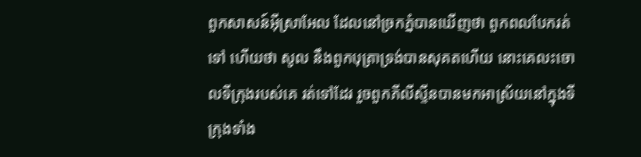ពួកសាសន៍អ៊ីស្រាអែល ដែលនៅច្រកភ្នំបានឃើញថា ពួកពលបែករត់ទៅ ហើយថា សូល នឹងពួកបុត្រាទ្រង់បានសុគតហើយ នោះគេលះចោលទីក្រុងរបស់គេ រត់ទៅដែរ រួចពួកភីលីស្ទីនបានមកអាស្រ័យនៅក្នុងទីក្រុងទាំង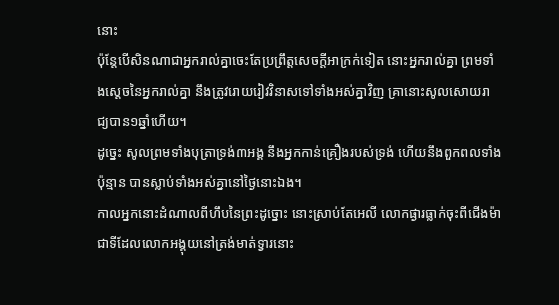នោះ
ប៉ុន្តែបើសិនណាជាអ្នករាល់គ្នាចេះតែប្រព្រឹត្តសេចក្ដីអាក្រក់ទៀត នោះអ្នករាល់គ្នា ព្រមទាំងស្តេចនៃអ្នករាល់គ្នា នឹងត្រូវរោយរៀវវិនាសទៅទាំងអស់គ្នាវិញ គ្រានោះសូលសោយរាជ្យបាន១ឆ្នាំហើយ។
ដូច្នេះ សូលព្រមទាំងបុត្រាទ្រង់៣អង្គ នឹងអ្នកកាន់គ្រឿងរបស់ទ្រង់ ហើយនឹងពួកពលទាំងប៉ុន្មាន បានស្លាប់ទាំងអស់គ្នានៅថ្ងៃនោះឯង។
កាលអ្នកនោះដំណាលពីហឹបនៃព្រះដូច្នោះ នោះស្រាប់តែអេលី លោកផ្ងារធ្លាក់ចុះពីជើងម៉ា ជាទីដែលលោកអង្គុយនៅត្រង់មាត់ទ្វារនោះ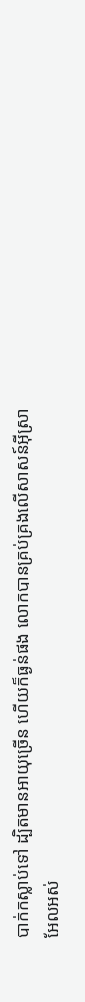បាក់កស្លាប់ទៅ ដ្បិតមានអាយុច្រើន ហើយក៏ធ្ងន់ផង លោកបានគ្រប់គ្រងលើសាសន៍អ៊ីស្រាអែលអស់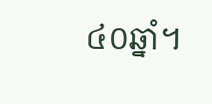៤០ឆ្នាំ។